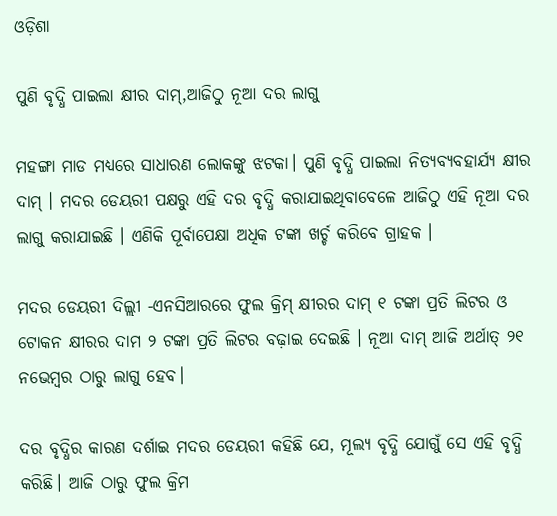ଓଡ଼ିଶା

ପୁଣି ବୃଦ୍ଧି ପାଇଲା କ୍ଷୀର ଦାମ୍,ଆଜିଠୁ ନୂଆ ଦର ଲାଗୁ

ମହଙ୍ଗା ମାଡ ମଧ୍ୟରେ ସାଧାରଣ ଲୋକଙ୍କୁ ଝଟକା। ପୁଣି ବୃଦ୍ଧି ପାଇଲା ନିତ୍ୟବ୍ୟବହାର୍ଯ୍ୟ କ୍ଷୀର ଦାମ୍ । ମଦର ଡେୟରୀ ପକ୍ଷରୁ ଏହି ଦର ବୃଦ୍ଧି କରାଯାଇଥିବାବେଳେ ଆଜିଠୁ ଏହି ନୂଆ ଦର ଲାଗୁ କରାଯାଇଛି । ଏଣିକି ପୂର୍ବାପେକ୍ଷା ଅଧିକ ଟଙ୍କା ଖର୍ଚ୍ଚ କରିବେ ଗ୍ରାହକ ।

ମଦର ଡେୟରୀ ଦିଲ୍ଲୀ -ଏନସିଆରରେ ଫୁଲ କ୍ରିମ୍‌ କ୍ଷୀରର ଦାମ୍‌ ୧ ଟଙ୍କା ପ୍ରତି ଲିଟର ଓ ଟୋକନ କ୍ଷୀରର ଦାମ ୨ ଟଙ୍କା ପ୍ରତି ଲିଟର ବଢ଼ାଇ ଦେଇଛି । ନୂଆ ଦାମ୍‌ ଆଜି ଅର୍ଥାତ୍‌ ୨୧ ନଭେମ୍ୱର ଠାରୁ ଲାଗୁ ହେବ।

ଦର ବୃଦ୍ଧିର କାରଣ ଦର୍ଶାଇ ମଦର ଡେୟରୀ କହିଛି ଯେ, ମୂଲ୍ୟ ବୃଦ୍ଧି ଯୋଗୁଁ ସେ ଏହି ବୃଦ୍ଧି କରିଛି। ଆଜି ଠାରୁ ଫୁଲ କ୍ରିମ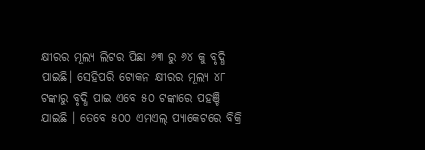କ୍ଷୀରର ମୂଲ୍ୟ ଲିଟର ପିଛା ୬୩ ରୁ ୬୪ କୁ ବୃଦ୍ଧି ପାଇଛି। ସେହିପରି ଟୋକନ କ୍ଷୀରର ମୂଲ୍ୟ ୪୮ ଟଙ୍କାରୁ ବୃଦ୍ଧି ପାଇ ଏବେ ୫୦ ଟଙ୍କାରେ ପହଞ୍ଚି ଯାଇଛି । ତେବେ ୫୦୦ ଏମଏଲ୍ ପ୍ୟାକେଟରେ ବିକ୍ରି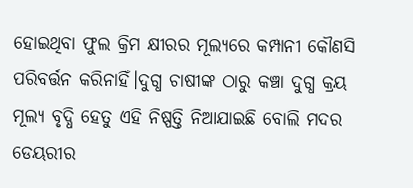ହୋଇଥିବା ଫୁଲ କ୍ରିମ କ୍ଷୀରର ମୂଲ୍ୟରେ କମ୍ପାନୀ କୌଣସି ପରିବର୍ତ୍ତନ କରିନାହିଁ।ଦୁଗ୍ଧ ଚାଷୀଙ୍କ ଠାରୁ କଞ୍ଚା ଦୁଗ୍ଧ କ୍ରୟ ମୂଲ୍ୟ ବୃଦ୍ଧି ହେତୁ ଏହି ନିଷ୍ପତ୍ତି ନିଆଯାଇଛି ବୋଲି ମଦର ଡେୟରୀର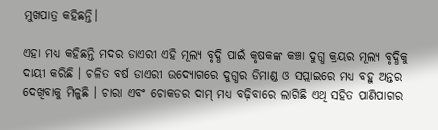ମୁଖପାତ୍ର କହିଛନ୍ତି।

ଏହା ମଧ୍ୟ କହିଛନ୍ତି ମଦର ଡାଏରୀ ଏହି ମୂଲ୍ୟ ବୃଦ୍ଧି ପାଇଁ କୃଷକଙ୍କ କଞ୍ଚା ଦୁଗ୍ଧ କ୍ରୟର ମୂଲ୍ୟ ବୃଦ୍ଧିକୁ ଦାୟୀ କରିଛି । ଚଳିତ ବର୍ଷ ଡାଏରୀ ଉଦ୍ୟୋଗରେ ଦୁଗ୍ଧର ଡିମାଣ୍ଡ ଓ ସପ୍ଲାଇରେ ମଧ୍ୟ ବହୁ ଅନ୍ତର ଦେଖିବାକୁ ମିଳୁଛି । ଚାରା ଏବଂ ଚୋକଡର ଦାମ୍ ମଧ୍ୟ ବଢ଼ିବାରେ ଲାଗିଛି ଏଥି ସହିତ ପାଣିପାଗର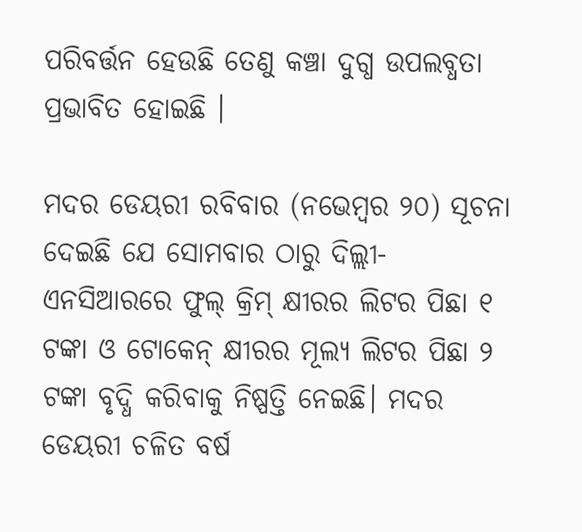ପରିବର୍ତ୍ତନ ହେଉଛି ତେଣୁ କଞ୍ଚା ଦୁଗ୍ଧ ଉପଲବ୍ଧତା ପ୍ରଭାବିତ ହୋଇଛି ।

ମଦର ଡେୟରୀ ରବିବାର (ନଭେମ୍ବର ୨୦) ସୂଚନା ଦେଇଛି ଯେ ସୋମବାର ଠାରୁ ଦିଲ୍ଲୀ-ଏନସିଆରରେ ଫୁଲ୍ କ୍ରିମ୍ କ୍ଷୀରର ଲିଟର ପିଛା ୧ ଟଙ୍କା ଓ ଟୋକେନ୍ କ୍ଷୀରର ମୂଲ୍ୟ ଲିଟର ପିଛା ୨ ଟଙ୍କା ବୃଦ୍ଧି କରିବାକୁ ନିଷ୍ପତ୍ତି ନେଇଛି। ମଦର ଡେୟରୀ ଚଳିତ ବର୍ଷ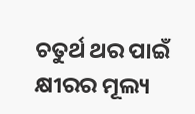ଚତୁର୍ଥ ଥର ପାଇଁ କ୍ଷୀରର ମୂଲ୍ୟ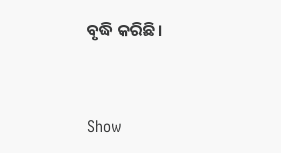ବୃଦ୍ଧି କରିଛି।



Show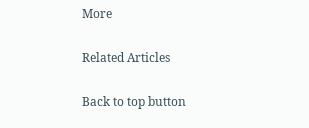More

Related Articles

Back to top button